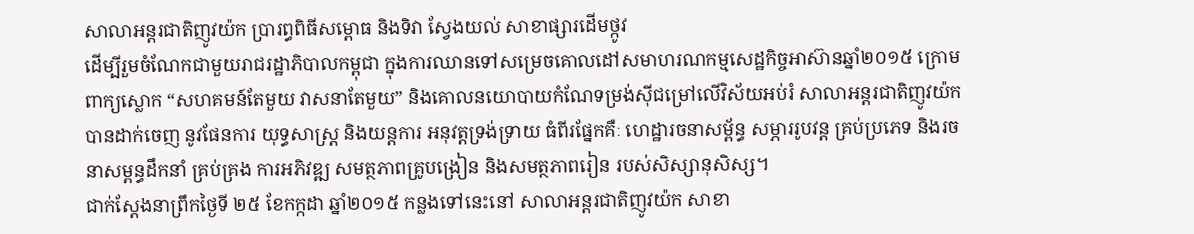សាលាអន្ដរជាតិញូវយ៉ក ប្រារព្ធពិធីសម្ពោធ និងទិវា ស្វែងយល់ សាខាផ្សារដើមថ្កូវ
ដើម្បីរួមចំណែកជាមួយរាជរដ្ឋាភិបាលកម្ពុជា ក្នុងការឈានទៅសម្រេចគោលដៅសមាហរណកម្មសេដ្ឋកិច្ចអាស៊ានឆ្នាំ២០១៥ ក្រោម ពាក្យស្លោក “សហគមន៍តែមួយ វាសនាតែមួយ” និងគោលនយោបាយកំណែទម្រង់ស៊ីជម្រៅលើវិស័យអប់រំ សាលាអន្ដរជាតិញូវយ៉ក បានដាក់ចេញ នូវផែនការ យុទ្ធសាស្រ្ត និងយន្តការ អនុវត្តទ្រង់ទ្រាយ ធំពីរផ្នែកគឺៈ ហេដ្ឋារចនាសម្ព័ន្ធ សម្ភាររូបវន្ត គ្រប់ប្រភេទ និងរចនាសម្ពន្ធដឹកនាំ គ្រប់គ្រង ការអភិវឌ្ឍ សមត្ថភាពគ្រូបង្រៀន និងសមត្ថភាពរៀន របស់សិស្សានុសិស្ស។
ជាក់ស្តែងនាព្រឹកថ្ងៃទី ២៥ ខែកក្កដា ឆ្នាំ២០១៥ កន្លងទៅនេះនៅ សាលាអន្ដរជាតិញូវយ៉ក សាខា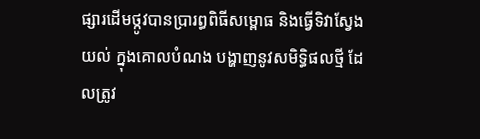ផ្សារដើមថ្កូវបានប្រារព្ធពិធីសម្ពោធ និងធ្វើទិវាស្វែងយល់ ក្នុងគោលបំណង បង្ហាញនូវសមិទ្ធិផលថ្មី ដែលត្រូវ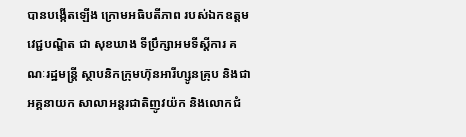បានបង្កើតឡើង ក្រោមអធិបតីភាព របស់ឯកឧត្តម វេជ្ជបណ្ឌិត ជា សុខឃាង ទីប្រឹក្សាអមទីស្តីការ គណៈរដ្ឋមន្រ្តី ស្ថាបនិកក្រុមហ៊ុនអារីហ្សូនគ្រុប និងជាអគ្គនាយក សាលាអន្ដរជាតិញូវយ៉ក និងលោកជំ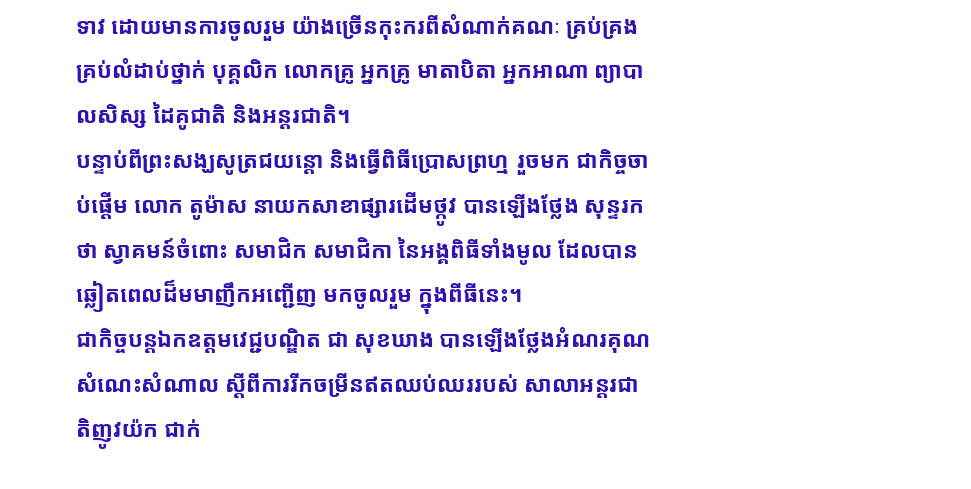ទាវ ដោយមានការចូលរួម យ៉ាងច្រើនកុះករពីសំណាក់គណៈ គ្រប់គ្រង គ្រប់លំដាប់ថ្នាក់ បុគ្គលិក លោកគ្រូ អ្នកគ្រូ មាតាបិតា អ្នកអាណា ព្យាបាលសិស្ស ដៃគូជាតិ និងអន្តរជាតិ។
បន្ទាប់ពីព្រះសង្ឃសូត្រជយន្តោ និងធ្វើពិធីប្រោសព្រហ្ម រួចមក ជាកិច្ចចាប់ផ្តើម លោក តូម៉ាស នាយកសាខាផ្សារដើមថ្កូវ បានឡើងថ្លែង សុន្ទរកថា ស្វាគមន៍ចំពោះ សមាជិក សមាជិកា នៃអង្គពិធីទាំងមូល ដែលបាន ឆ្លៀតពេលដ៏មមាញឹកអញ្ជើញ មកចូលរួម ក្នុងពីធីនេះ។
ជាកិច្ចបន្តឯកឧត្តមវេជ្ជបណ្ឌិត ជា សុខឃាង បានឡើងថ្លែងអំណរគុណ សំណេះសំណាល ស្តីពីការរីកចម្រីនឥតឈប់ឈររបស់ សាលាអន្ដរជាតិញូវយ៉ក ជាក់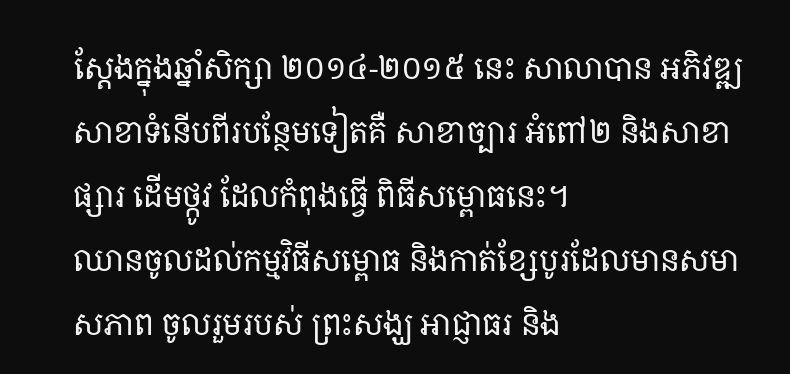ស្តែងក្នុងឆ្នាំសិក្សា ២០១៤-២០១៥ នេះ សាលាបាន អភិវឌ្ឍសាខាទំនើបពីរបន្ថែមទៀតគឺ សាខាច្បារ អំពៅ២ និងសាខាផ្សារ ដើមថ្កូវ ដែលកំពុងធ្វើ ពិធីសម្ពោធនេះ។
ឈានចូលដល់កម្មវិធីសម្ពោធ និងកាត់ខ្សែបូរដែលមានសមាសភាព ចូលរួមរបស់ ព្រះសង្ឃ អាជ្ញាធរ និង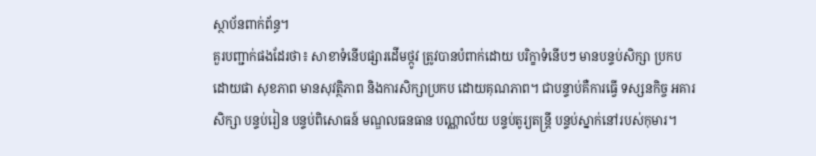ស្ថាប័នពាក់ព័ន្ធ។
គួរបញ្ជាក់ផងដែរថា៖ សាខាទំនើបផ្សារដើមថ្កូវ ត្រូវបានបំពាក់ដោយ បរិក្ខាទំនើបៗ មានបន្ទប់សិក្សា ប្រកបដោយផា សុខភាព មានសុវត្ថិភាព និងការសិក្សាប្រកប ដោយគុណភាព។ ជាបន្ទាប់គឺការធ្វើ ទស្សនកិច្ច អគារសិក្សា បន្ទប់រៀន បន្ទប់ពិសោធន៍ មណ្ឌលធនធាន បណ្ណាល័យ បន្ទប់តូរ្យតន្ត្រី បន្ទប់ស្នាក់នៅរបស់កុមារ។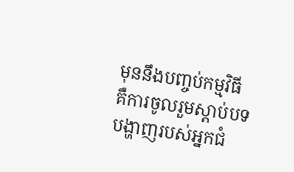មុននឹងបញ្ចប់កម្មវិធី គឺការចូលរួមស្តាប់បទបង្ហាញរបស់អ្នកជំ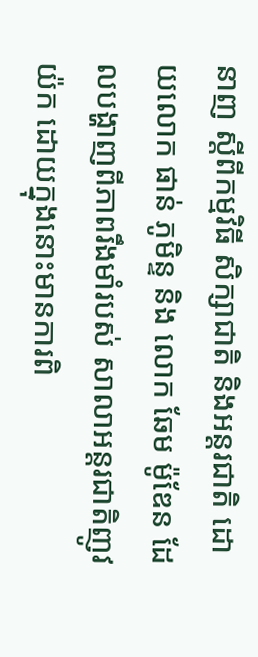នាញ ស្តីពីកម្មវិធី សិក្សាជាតិ និងអន្តរជាតិ ដោយលោក ផាន់ ភូមិន្ទ និង លោក ឆែម ម៉ូឌែន ដែលបង្ហាញពីភាពរឹងមាំរបស់ សាលាអន្ដរជាតិញូវយ៉ក ដោយក្នុងនោះមានការពិ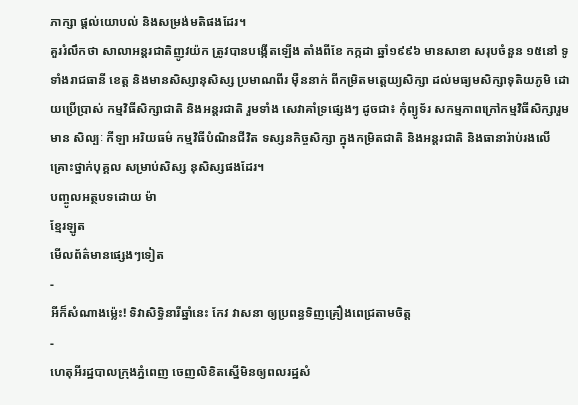ភាក្សា ផ្តល់យោបល់ និងសម្រង់មតិផងដែរ។
គួររំលឹកថា សាលាអន្ដរជាតិញូវយ៉ក ត្រូវបានបង្កើតឡើង តាំងពីខែ កក្កដា ឆ្នាំ១៩៩៦ មានសាខា សរុបចំនួន ១៥នៅ ទូទាំងរាជធានី ខេត្ត និងមានសិស្សានុសិស្ស ប្រមាណពីរ ម៉ឺននាក់ ពីកម្រិតមត្តេយ្យសិក្សា ដល់មធ្យមសិក្សាទុតិយភូមិ ដោយប្រើប្រាស់ កម្មវិធីសិក្សាជាតិ និងអន្តរជាតិ រួមទាំង សេវាគាំទ្រផ្សេងៗ ដូចជា៖ កុំព្យូទ័រ សកម្មភាពក្រៅកម្មវិធីសិក្សារួមមាន សិល្បៈ កីឡា អរិយធម៌ កម្មវិធីបំណិនជីវិត ទស្សនកិច្ចសិក្សា ក្នុងកម្រិតជាតិ និងអន្តរជាតិ និងធានារ៉ាប់រងលើ គ្រោះថ្នាក់បុគ្គល សម្រាប់សិស្ស នុសិស្សផងដែរ។
បញ្ចូលអត្ថបទដោយ ម៉ា
ខ្មែរឡូត
មើលព័ត៌មានផ្សេងៗទៀត
-
អីក៏សំណាងម្ល៉េះ! ទិវាសិទ្ធិនារីឆ្នាំនេះ កែវ វាសនា ឲ្យប្រពន្ធទិញគ្រឿងពេជ្រតាមចិត្ត
-
ហេតុអីរដ្ឋបាលក្រុងភ្នំពេញ ចេញលិខិតស្នើមិនឲ្យពលរដ្ឋសំ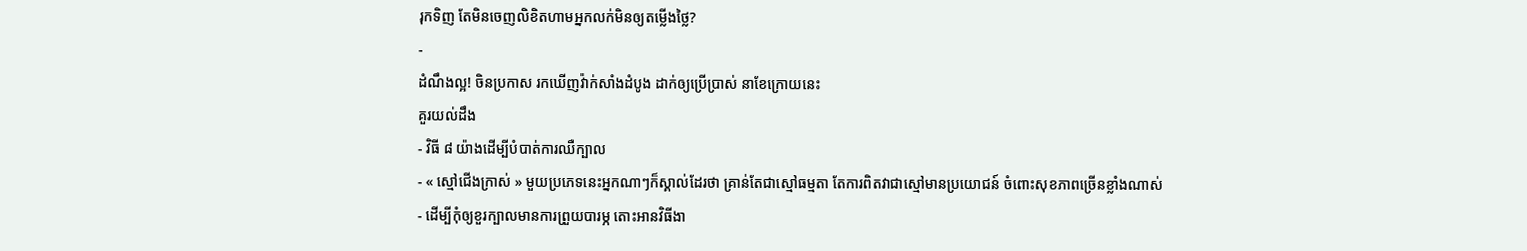រុកទិញ តែមិនចេញលិខិតហាមអ្នកលក់មិនឲ្យតម្លើងថ្លៃ?
-
ដំណឹងល្អ! ចិនប្រកាស រកឃើញវ៉ាក់សាំងដំបូង ដាក់ឲ្យប្រើប្រាស់ នាខែក្រោយនេះ
គួរយល់ដឹង
- វិធី ៨ យ៉ាងដើម្បីបំបាត់ការឈឺក្បាល
- « ស្មៅជើងក្រាស់ » មួយប្រភេទនេះអ្នកណាៗក៏ស្គាល់ដែរថា គ្រាន់តែជាស្មៅធម្មតា តែការពិតវាជាស្មៅមានប្រយោជន៍ ចំពោះសុខភាពច្រើនខ្លាំងណាស់
- ដើម្បីកុំឲ្យខួរក្បាលមានការព្រួយបារម្ភ តោះអានវិធីងា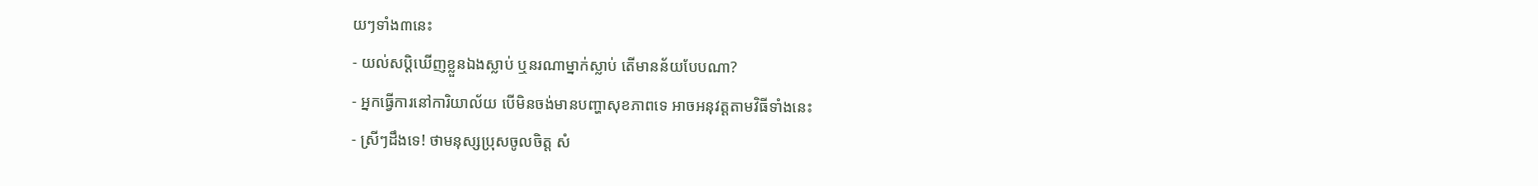យៗទាំង៣នេះ
- យល់សប្តិឃើញខ្លួនឯងស្លាប់ ឬនរណាម្នាក់ស្លាប់ តើមានន័យបែបណា?
- អ្នកធ្វើការនៅការិយាល័យ បើមិនចង់មានបញ្ហាសុខភាពទេ អាចអនុវត្តតាមវិធីទាំងនេះ
- ស្រីៗដឹងទេ! ថាមនុស្សប្រុសចូលចិត្ត សំ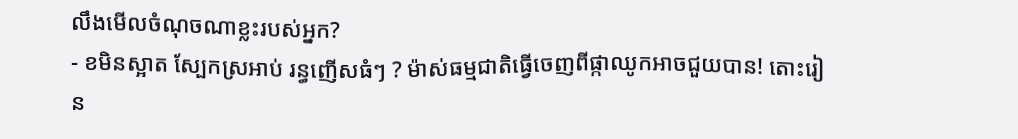លឹងមើលចំណុចណាខ្លះរបស់អ្នក?
- ខមិនស្អាត ស្បែកស្រអាប់ រន្ធញើសធំៗ ? ម៉ាស់ធម្មជាតិធ្វើចេញពីផ្កាឈូកអាចជួយបាន! តោះរៀន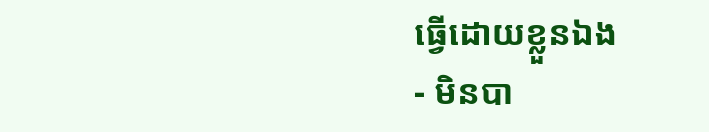ធ្វើដោយខ្លួនឯង
- មិនបា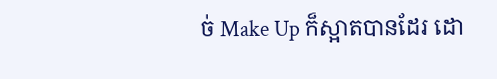ច់ Make Up ក៏ស្អាតបានដែរ ដោ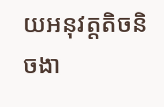យអនុវត្តតិចនិចងា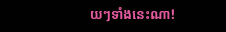យៗទាំងនេះណា!